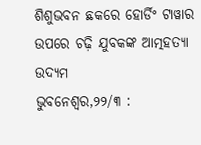ଶିଶୁଭବନ ଛକରେ ହୋର୍ଡିଂ ଟାୱାର ଉପରେ ଚଢ଼ି ଯୁବକଙ୍କ ଆତ୍ମହତ୍ୟା ଉଦ୍ୟମ
ଭୁବନେଶ୍ୱର,୨୨/୩ :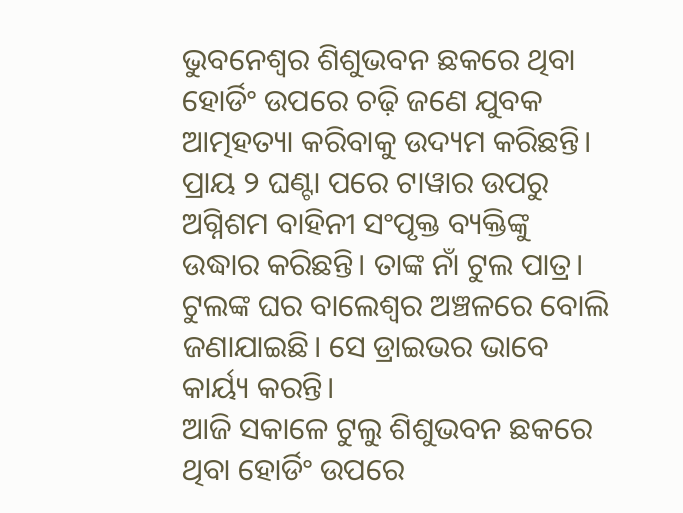ଭୁବନେଶ୍ୱର ଶିଶୁଭବନ ଛକରେ ଥିବା ହୋର୍ଡିଂ ଉପରେ ଚଢ଼ି ଜଣେ ଯୁବକ ଆତ୍ମହତ୍ୟା କରିବାକୁ ଉଦ୍ୟମ କରିଛନ୍ତି।
ପ୍ରାୟ ୨ ଘଣ୍ଟା ପରେ ଟାୱାର ଉପରୁ ଅଗ୍ନିଶମ ବାହିନୀ ସଂପୃକ୍ତ ବ୍ୟକ୍ତିଙ୍କୁ ଉଦ୍ଧାର କରିଛନ୍ତି। ତାଙ୍କ ନାଁ ଟୁଲ ପାତ୍ର। ଟୁଲଙ୍କ ଘର ବାଲେଶ୍ୱର ଅଞ୍ଚଳରେ ବୋଲି ଜଣାଯାଇଛି। ସେ ଡ୍ରାଇଭର ଭାବେ କାର୍ୟ୍ୟ କରନ୍ତି।
ଆଜି ସକାଳେ ଟୁଲୁ ଶିଶୁଭବନ ଛକରେ ଥିବା ହୋର୍ଡିଂ ଉପରେ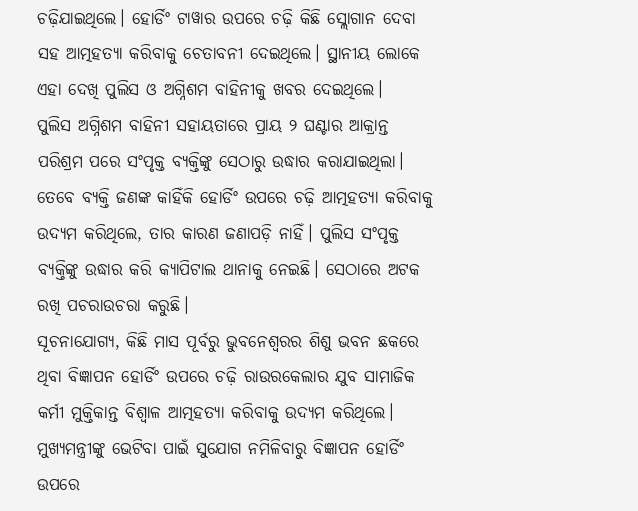ଚଢ଼ିଯାଇଥିଲେ। ହୋର୍ଡିଂ ଟାୱାର ଉପରେ ଚଢ଼ି କିଛି ସ୍ଲୋଗାନ ଦେବା ସହ ଆତ୍ମହତ୍ୟା କରିବାକୁ ଚେତାବନୀ ଦେଇଥିଲେ। ସ୍ଥାନୀୟ ଲୋକେ ଏହା ଦେଖି ପୁଲିସ ଓ ଅଗ୍ନିଶମ ବାହିନୀକୁ ଖବର ଦେଇଥିଲେ।
ପୁଲିସ ଅଗ୍ନିଶମ ବାହିନୀ ସହାୟତାରେ ପ୍ରାୟ ୨ ଘଣ୍ଟାର ଆକ୍ରାନ୍ତ ପରିଶ୍ରମ ପରେ ସଂପୃକ୍ତ ବ୍ୟକ୍ତିଙ୍କୁ ସେଠାରୁ ଉଦ୍ଧାର କରାଯାଇଥିଲା।
ତେବେ ବ୍ୟକ୍ତି ଜଣଙ୍କ କାହିଁକି ହୋର୍ଡିଂ ଉପରେ ଚଢ଼ି ଆତ୍ମହତ୍ୟା କରିବାକୁ ଉଦ୍ୟମ କରିଥିଲେ, ତାର କାରଣ ଜଣାପଡ଼ି ନାହିଁ। ପୁଲିସ ସଂପୃକ୍ତ ବ୍ୟକ୍ତିଙ୍କୁ ଉଦ୍ଧାର କରି କ୍ୟାପିଟାଲ ଥାନାକୁ ନେଇଛି। ସେଠାରେ ଅଟକ ରଖି ପଚରାଉଚରା କରୁଛି।
ସୂଚନାଯୋଗ୍ୟ, କିଛି ମାସ ପୂର୍ବରୁ ଭୁବନେଶ୍ୱରର ଶିଶୁ ଭବନ ଛକରେ ଥିବା ବିଜ୍ଞାପନ ହୋର୍ଡିଂ ଉପରେ ଚଢ଼ି ରାଉରକେଲାର ଯୁବ ସାମାଜିକ କର୍ମୀ ମୁକ୍ତିକାନ୍ତ ବିଶ୍ଵାଳ ଆତ୍ମହତ୍ୟା କରିବାକୁ ଉଦ୍ୟମ କରିଥିଲେ। ମୁଖ୍ୟମନ୍ତ୍ରୀଙ୍କୁ ଭେଟିବା ପାଇଁ ସୁଯୋଗ ନମିଳିବାରୁ ବିଜ୍ଞାପନ ହୋର୍ଡିଂ ଉପରେ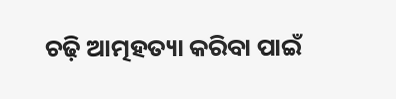ଚଢ଼ି ଆତ୍ମହତ୍ୟା କରିବା ପାଇଁ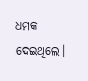ଧମକ ଦେଇଥିଲେ।